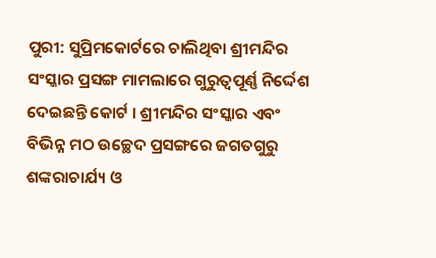ପୁରୀ: ସୁପ୍ରିମକୋର୍ଟରେ ଚାଲିଥିବା ଶ୍ରୀମନ୍ଦିର ସଂସ୍କାର ପ୍ରସଙ୍ଗ ମାମଲାରେ ଗୁରୁତ୍ବପୂର୍ଣ୍ଣ ନିର୍ଦ୍ଦେଶ ଦେଇଛନ୍ତି କୋର୍ଟ । ଶ୍ରୀମନ୍ଦିର ସଂସ୍କାର ଏବଂ ବିଭିନ୍ନ ମଠ ଉଚ୍ଛେଦ ପ୍ରସଙ୍ଗରେ ଜଗତଗୁରୁ ଶଙ୍କରାଚାର୍ଯ୍ୟ ଓ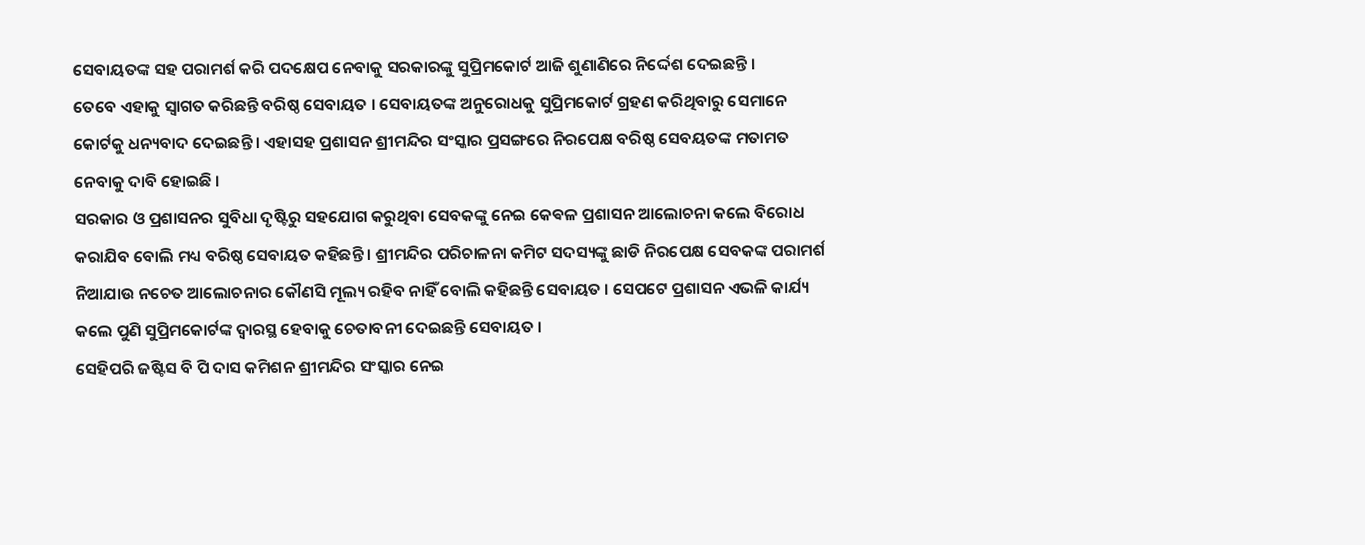ସେବାୟତଙ୍କ ସହ ପରାମର୍ଶ କରି ପଦକ୍ଷେପ ନେବାକୁ ସରକାରଙ୍କୁ ସୁପ୍ରିମକୋର୍ଟ ଆଜି ଶୁଣାଣିରେ ନିର୍ଦ୍ଦେଶ ଦେଇଛନ୍ତି ।
ତେବେ ଏହାକୁ ସ୍ବାଗତ କରିଛନ୍ତି ବରିଷ୍ଠ ସେବାୟତ । ସେବାୟତଙ୍କ ଅନୁରୋଧକୁ ସୁପ୍ରିମକୋର୍ଟ ଗ୍ରହଣ କରିଥିବାରୁ ସେମାନେ କୋର୍ଟକୁ ଧନ୍ୟବାଦ ଦେଇଛନ୍ତି । ଏହାସହ ପ୍ରଶାସନ ଶ୍ରୀମନ୍ଦିର ସଂସ୍କାର ପ୍ରସଙ୍ଗରେ ନିରପେକ୍ଷ ବରିଷ୍ଠ ସେବୟତଙ୍କ ମତାମତ ନେବାକୁ ଦାବି ହୋଇଛି ।
ସରକାର ଓ ପ୍ରଶାସନର ସୁବିଧା ଦୃଷ୍ଟିରୁ ସହଯୋଗ କରୁଥିବା ସେବକଙ୍କୁ ନେଇ କେଵଳ ପ୍ରଶାସନ ଆଲୋଚନା କଲେ ବିରୋଧ କରାଯିବ ବୋଲି ମଧ୍ୟ ବରିଷ୍ଠ ସେବାୟତ କହିଛନ୍ତି । ଶ୍ରୀମନ୍ଦିର ପରିଚାଳନା କମିଟ ସଦସ୍ୟଙ୍କୁ ଛାଡି ନିରପେକ୍ଷ ସେବକଙ୍କ ପରାମର୍ଶ ନିଆଯାଉ ନଚେତ ଆଲୋଚନାର କୌଣସି ମୂଲ୍ୟ ରହିବ ନାହିଁ ବୋଲି କହିଛନ୍ତି ସେବାୟତ । ସେପଟେ ପ୍ରଶାସନ ଏଭଳି କାର୍ଯ୍ୟ କଲେ ପୁଣି ସୁପ୍ରିମକୋର୍ଟଙ୍କ ଦ୍ବାରସ୍ଥ ହେବାକୁ ଚେତାବନୀ ଦେଇଛନ୍ତି ସେବାୟତ ।
ସେହିପରି ଜଷ୍ଟିସ ବି ପି ଦାସ କମିଶନ ଶ୍ରୀମନ୍ଦିର ସଂସ୍କାର ନେଇ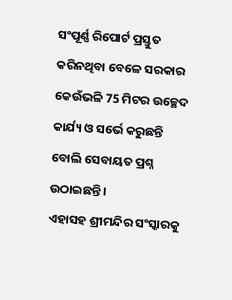ସଂପୂର୍ଣ୍ଣ ରିପୋର୍ଟ ପ୍ରସ୍ତୁତ କରିନଥିବା ବେଳେ ସରକାର କେଉଁଭଳି 75 ମିଟର ଉଚ୍ଛେଦ କାର୍ଯ୍ୟ ଓ ସର୍ଭେ କରୁଛନ୍ତି ବୋଲି ସେବାୟତ ପ୍ରଶ୍ନ ଉଠାଇଛନ୍ତି ।
ଏହାସହ ଶ୍ରୀମନ୍ଦିର ସଂସ୍କାରକୁ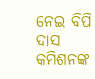ନେଇ ବିପି ଦାସ କମିଶନଙ୍କ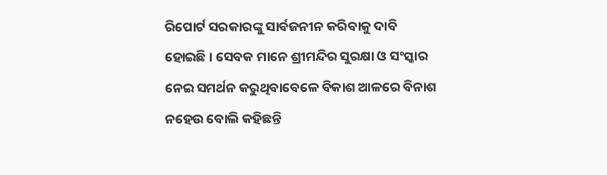ରିପୋର୍ଟ ସରକାରଙ୍କୁ ସାର୍ବଜନୀନ କରିବାକୁ ଦାବି ହୋଇଛି । ସେବକ ମାନେ ଶ୍ରୀମନ୍ଦିର ସୁରକ୍ଷା ଓ ସଂସ୍କାର ନେଇ ସମର୍ଥନ କରୁଥିବାବେଳେ ବିକାଶ ଆଳରେ ବିନାଶ ନହେଉ ବୋଲି କହିଛନ୍ତି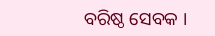ବରିଷ୍ଠ ସେବକ ।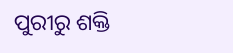ପୁରୀରୁ ଶକ୍ତି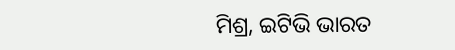ମିଶ୍ର, ଇଟିଭି ଭାରତ